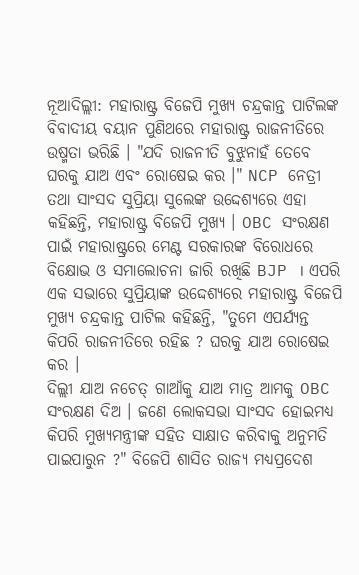ନୂଆଦିଲ୍ଲୀ: ମହାରାଷ୍ଟ୍ର ବିଜେପି ମୁଖ୍ୟ ଚନ୍ଦ୍ରକାନ୍ତ ପାଟିଲଙ୍କ ବିବାଦୀୟ ବୟାନ ପୁଣିଥରେ ମହାରାଷ୍ଟ୍ର ରାଜନୀତିରେ ଉଷ୍ମତା ଭରିଛି । "ଯଦି ରାଜନୀତି ବୁଝୁନାହଁ ତେବେ ଘରକୁ ଯାଅ ଏବଂ ରୋଷେଇ କର ।" NCP ନେତ୍ରୀ ତଥା ସାଂସଦ ସୁପ୍ରିୟା ସୁଲେଙ୍କ ଉଦ୍ଦେଶ୍ୟରେ ଏହା କହିଛନ୍ତି, ମହାରାଷ୍ଟ୍ର ବିଜେପି ମୁଖ୍ୟ । OBC ସଂରକ୍ଷଣ ପାଇଁ ମହାରାଷ୍ଟ୍ରରେ ମେଣ୍ଟ ସରକାରଙ୍କ ବିରୋଧରେ ବିକ୍ଷୋଭ ଓ ସମାଲୋଚନା ଜାରି ରଖିଛି BJP । ଏପରି ଏକ ସଭାରେ ସୁପ୍ରିୟାଙ୍କ ଉଦ୍ଦେଶ୍ୟରେ ମହାରାଷ୍ଟ୍ର ବିଜେପି ମୁଖ୍ୟ ଚନ୍ଦ୍ରକାନ୍ତ ପାଟିଲ କହିଛନ୍ତି, "ତୁମେ ଏପର୍ଯ୍ୟନ୍ତ କିପରି ରାଜନୀତିରେ ରହିଛ ? ଘରକୁ ଯାଅ ରୋଷେଇ କର ।
ଦିଲ୍ଲୀ ଯାଅ ନଚେତ୍ ଗାଆଁକୁ ଯାଅ ମାତ୍ର ଆମକୁ OBC ସଂରକ୍ଷଣ ଦିଅ । ଜଣେ ଲୋକସଭା ସାଂସଦ ହୋଇମଧ୍ୟ କିପରି ମୁଖ୍ୟମନ୍ତ୍ରୀଙ୍କ ସହିତ ସାକ୍ଷାତ କରିବାକୁ ଅନୁମତି ପାଇପାରୁନ ?" ବିଜେପି ଶାସିତ ରାଜ୍ୟ ମଧ୍ୟପ୍ରଦେଶ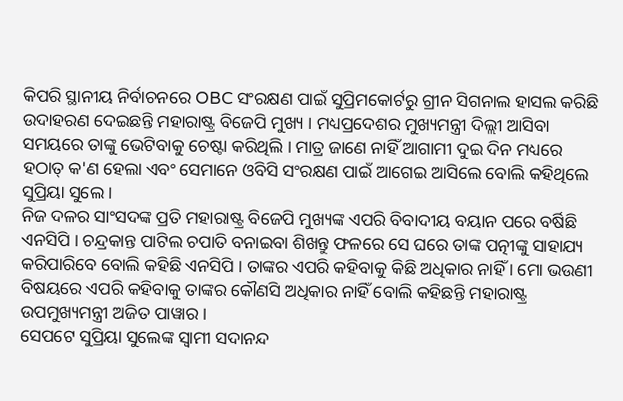କିପରି ସ୍ଥାନୀୟ ନିର୍ବାଚନରେ OBC ସଂରକ୍ଷଣ ପାଇଁ ସୁପ୍ରିମକୋର୍ଟରୁ ଗ୍ରୀନ ସିଗନାଲ ହାସଲ କରିଛି ଉଦାହରଣ ଦେଇଛନ୍ତି ମହାରାଷ୍ଟ୍ର ବିଜେପି ମୁଖ୍ୟ । ମଧ୍ୟପ୍ରଦେଶର ମୁଖ୍ୟମନ୍ତ୍ରୀ ଦିଲ୍ଲୀ ଆସିବା ସମୟରେ ତାଙ୍କୁ ଭେଟିବାକୁ ଚେଷ୍ଟା କରିଥିଲି । ମାତ୍ର ଜାଣେ ନାହିଁ ଆଗାମୀ ଦୁଇ ଦିନ ମଧ୍ୟରେ ହଠାତ୍ କ'ଣ ହେଲା ଏବଂ ସେମାନେ ଓବିସି ସଂରକ୍ଷଣ ପାଇଁ ଆଗେଇ ଆସିଲେ ବୋଲି କହିଥିଲେ ସୁପ୍ରିୟା ସୁଲେ ।
ନିଜ ଦଳର ସାଂସଦଙ୍କ ପ୍ରତି ମହାରାଷ୍ଟ୍ର ବିଜେପି ମୁଖ୍ୟଙ୍କ ଏପରି ବିବାଦୀୟ ବୟାନ ପରେ ବର୍ଷିଛି ଏନସିପି । ଚନ୍ଦ୍ରକାନ୍ତ ପାଟିଲ ଚପାତି ବନାଇବା ଶିଖନ୍ତୁ ଫଳରେ ସେ ଘରେ ତାଙ୍କ ପତ୍ନୀଙ୍କୁ ସାହାଯ୍ୟ କରିପାରିବେ ବୋଲି କହିଛି ଏନସିପି । ତାଙ୍କର ଏପରି କହିବାକୁ କିଛି ଅଧିକାର ନାହିଁ । ମୋ ଭଉଣୀ ବିଷୟରେ ଏପରି କହିବାକୁ ତାଙ୍କର କୌଣସି ଅଧିକାର ନାହିଁ ବୋଲି କହିଛନ୍ତି ମହାରାଷ୍ଟ୍ର ଉପମୁଖ୍ୟମନ୍ତ୍ରୀ ଅଜିତ ପାୱାର ।
ସେପଟେ ସୁପ୍ରିୟା ସୁଲେଙ୍କ ସ୍ବାମୀ ସଦାନନ୍ଦ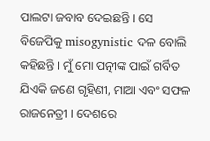ପାଲଟା ଜବାବ ଦେଇଛନ୍ତି । ସେ ବିଜେପିକୁ misogynistic ଦଳ ବୋଲି କହିଛନ୍ତି । ମୁଁ ମୋ ପତ୍ନୀଙ୍କ ପାଇଁ ଗର୍ବିତ ଯିଏକି ଜଣେ ଗୃହିଣୀ, ମାଆ ଏବଂ ସଫଳ ରାଜନେତ୍ରୀ । ଦେଶରେ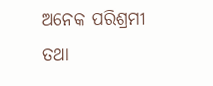ଅନେକ ପରିଶ୍ରମୀ ତଥା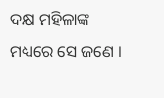ଦକ୍ଷ ମହିଳାଙ୍କ ମଧ୍ୟରେ ସେ ଜଣେ ।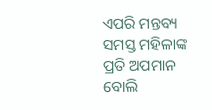ଏପରି ମନ୍ତବ୍ୟ ସମସ୍ତ ମହିଳାଙ୍କ ପ୍ରତି ଅପମାନ ବୋଲି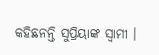କହିଛନନ୍ତି ସୁପ୍ରିୟାଙ୍କ ସ୍ବାମୀ ।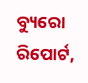ବ୍ୟୁରୋ ରିପୋର୍ଟ,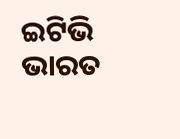ଇଟିଭି ଭାରତ